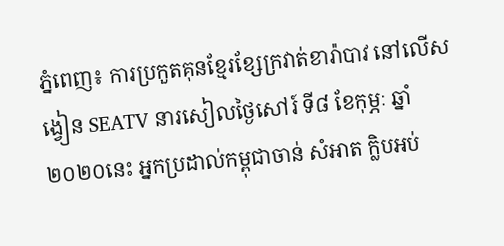ភ្នំពេញ៖ ការប្រកួតគុនខ្មែរខ្សែក្រវាត់ខារ៉ាបាវ នៅលើសង្វៀន SEATV នារសៀលថ្ងៃសៅរ៍ ទី៨ ខែកុម្ភៈ ឆ្នាំ២០២០នេះ អ្នកប្រដាល់កម្ពុជាចាន់ សំអាត ក្លិបអប់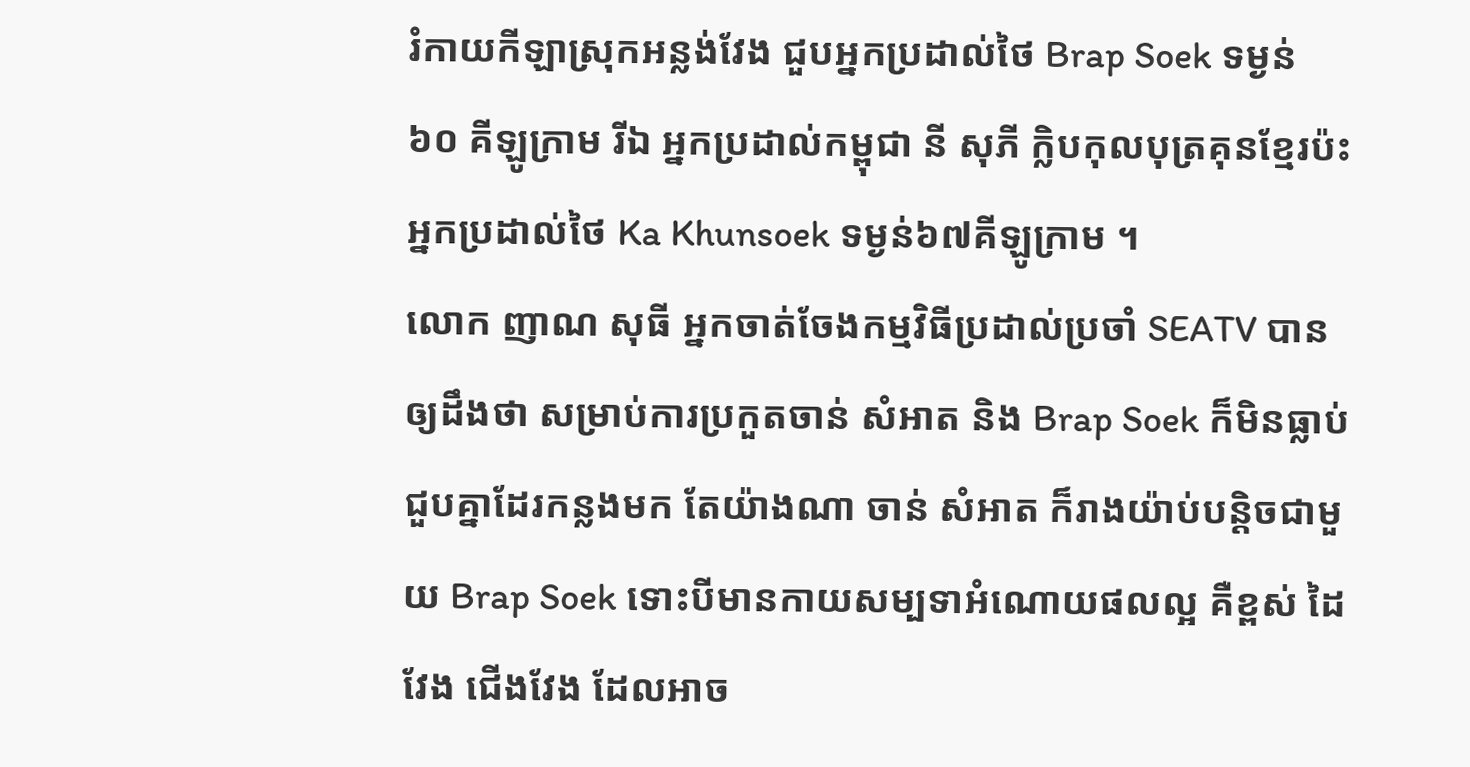រំកាយកីឡាស្រុកអន្លង់វែង ជួបអ្នកប្រដាល់ថៃ Brap Soek ទម្ងន់ ៦០ គីឡូក្រាម រីឯ អ្នកប្រដាល់កម្ពុជា នី សុភី ក្លិបកុលបុត្រគុនខ្មែរប៉ះអ្នកប្រដាល់ថៃ Ka Khunsoek ទម្ងន់៦៧គីឡូក្រាម ។
លោក ញាណ សុធី អ្នកចាត់ចែងកម្មវិធីប្រដាល់ប្រចាំ SEATV បានឲ្យដឹងថា សម្រាប់ការប្រកួតចាន់ សំអាត និង Brap Soek ក៏មិនធ្លាប់ជួបគ្នាដែរកន្លងមក តែយ៉ាងណា ចាន់ សំអាត ក៏រាងយ៉ាប់បន្តិចជាមួយ Brap Soek ទោះបីមានកាយសម្បទាអំណោយផលល្អ គឺខ្ពស់ ដៃវែង ជើងវែង ដែលអាច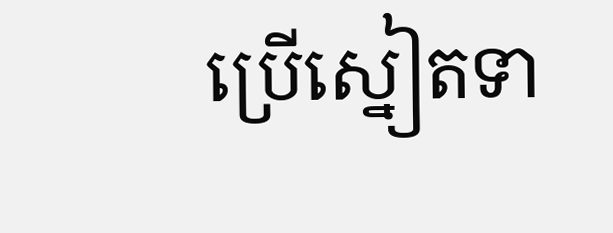ប្រើស្នៀតទា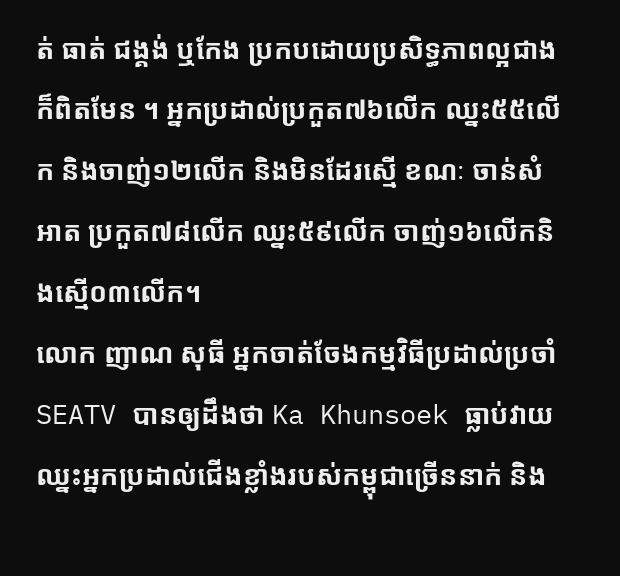ត់ ធាត់ ជង្គង់ ឬកែង ប្រកបដោយប្រសិទ្ធភាពល្អជាងក៏ពិតមែន ។ អ្នកប្រដាល់ប្រកួត៧៦លើក ឈ្នះ៥៥លើក និងចាញ់១២លើក និងមិនដែរស្មើ ខណៈ ចាន់សំអាត ប្រកួត៧៨លើក ឈ្នះ៥៩លើក ចាញ់១៦លើកនិងស្មើ០៣លើក។
លោក ញាណ សុធី អ្នកចាត់ចែងកម្មវិធីប្រដាល់ប្រចាំSEATV បានឲ្យដឹងថា Ka Khunsoek ធ្លាប់វាយឈ្នះអ្នកប្រដាល់ជើងខ្លាំងរបស់កម្ពុជាច្រើននាក់ និង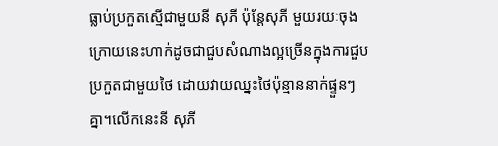ធ្លាប់ប្រកួតស្មើជាមួយនី សុភី ប៉ុន្តែសុភី មួយរយៈចុងក្រោយនេះហាក់ដូចជាជួបសំណាងល្អច្រើនក្នុងការជួបប្រកួតជាមួយថៃ ដោយវាយឈ្នះថៃប៉ុន្មាននាក់ផ្ទួនៗគ្នា។លើកនេះនី សុភី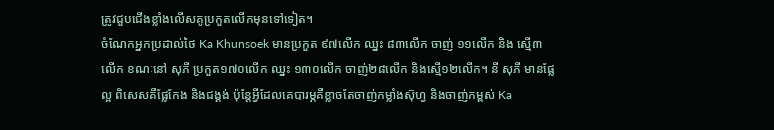ត្រូវជួបជើងខ្លាំងលើសគូប្រកួតលើកមុនទៅទៀត។
ចំណែកអ្នកប្រដាល់ថៃ Ka Khunsoek មានប្រកួត ៩៧លើក ឈ្នះ ៨៣លើក ចាញ់ ១១លើក និង ស្មើ៣លើក ខណៈនៅ សុភី ប្រកួត១៧០លើក ឈ្នះ ១៣០លើក ចាញ់២៨លើក និងស្មើ១២លើក។ នី សុភី មានផ្លែល្អ ពិសេសគឺផ្លែកែង និងជង្គង់ ប៉ុន្តែអ្វីដែលគេបារម្ភគឺខ្លាចតែចាញ់កម្លាំងស៊ុហ្វ និងចាញ់កម្ពស់ Ka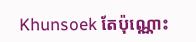Khunsoek តែប៉ុណ្ណោះ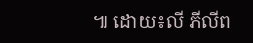៕ ដោយ៖លី ភីលីព